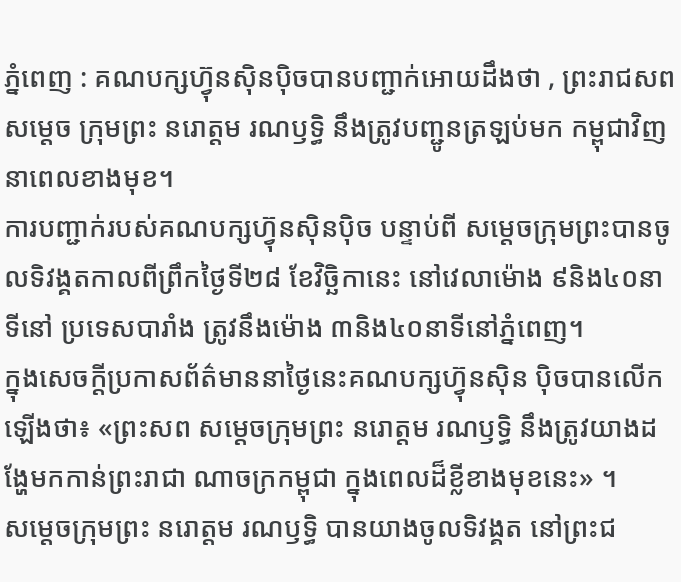ភ្នំពេញ : គណបក្សហ៊្វុនស៊ិនប៉ិចបានបញ្ជាក់អោយដឹងថា , ព្រះរាជសពសម្តេច ក្រុមព្រះ នរោត្តម រណឫទ្ធិ នឹងត្រូវបញ្ជូនត្រឡប់មក កម្ពុជាវិញនាពេលខាងមុខ។
ការបញ្ជាក់របស់គណបក្សហ៊្វុនស៊ិនប៉ិច បន្ទាប់ពី សម្តេចក្រុមព្រះបានចូលទិវង្គតកាលពីព្រឹកថ្ងៃទី២៨ ខែវិច្ឆិកានេះ នៅវេលាម៉ោង ៩និង៤០នាទីនៅ ប្រទេសបារាំង ត្រូវនឹងម៉ោង ៣និង៤០នាទីនៅភ្នំពេញ។
ក្នុងសេចក្ដីប្រកាសព័ត៌មាននាថ្ងៃនេះគណបក្សហ៊្វុនស៊ិន ប៉ិចបានលើកឡើងថា៖ «ព្រះសព សម្តេចក្រុមព្រះ នរោត្តម រណឫទ្ធិ នឹងត្រូវយាងដង្ហែមកកាន់ព្រះរាជា ណាចក្រកម្ពុជា ក្នុងពេលដ៏ខ្លីខាងមុខនេះ» ។
សម្តេចក្រុមព្រះ នរោត្តម រណឫទ្ធិ បានយាងចូលទិវង្គត នៅព្រះជ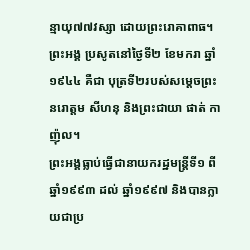ន្មាយុ៧៧វស្សា ដោយព្រះរោគាពាធ។ ព្រះអង្គ ប្រសូតនៅថ្ងៃទី២ ខែមករា ឆ្នាំ១៩៤៤ គឺជា បុត្រទី២របស់សម្តេចព្រះនរោត្ដម សីហនុ និងព្រះជាយា ផាត់ កាញ៉ុល។
ព្រះអង្គធ្លាប់ធ្វើជានាយករដ្ឋមន្ត្រីទី១ ពីឆ្នាំ១៩៩៣ ដល់ ឆ្នាំ១៩៩៧ និងបានក្លាយជាប្រ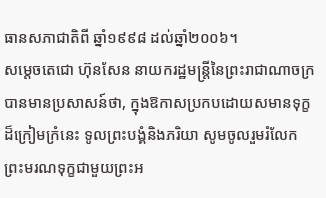ធានសភាជាតិពី ឆ្នាំ១៩៩៨ ដល់ឆ្នាំ២០០៦។
សម្តេចតេជោ ហ៊ុនសែន នាយករដ្ឋមន្ត្រីនៃព្រះរាជាណាចក្រ បានមានប្រសាសន៍ថា, ក្នុងឱកាសប្រកបដោយសមានទុក្ខដ៏ក្រៀមក្រំនេះ ទូលព្រះបង្គំនិងភរិយា សូមចូលរួមរំលែក ព្រះមរណទុក្ខជាមួយព្រះអ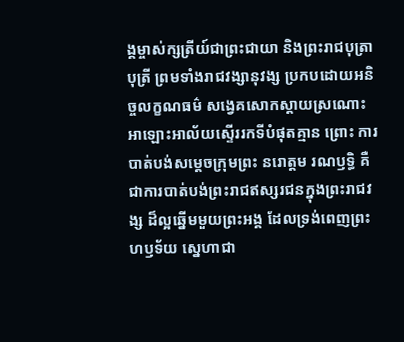ង្គម្ចាស់ក្សត្រីយ៍ជាព្រះជាយា និងព្រះរាជបុត្រាបុត្រី ព្រមទាំងរាជវង្សានុវង្ស ប្រកបដោយអនិច្ចលក្ខណធម៌ សង្វេគសោកស្តាយស្រណោះ អាឡោះអាល័យស្ទើររកទីបំផុតគ្មាន ព្រោះ ការបាត់បង់សម្ដេចក្រុមព្រះ នរោត្តម រណឫទ្ធិ គឺជាការបាត់បង់ព្រះរាជឥស្សរជនក្នុងព្រះរាជវង្ស ដ៏ល្អឆ្នើមមួយព្រះអង្គ ដែលទ្រង់ពេញព្រះហឫទ័យ ស្នេហាជា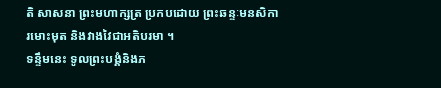តិ សាសនា ព្រះមហាក្សត្រ ប្រកបដោយ ព្រះឆន្ទៈមនសិការមោះមុត និងវាងវៃជាអតិបរមា ។
ទន្ទឹមនេះ ទូលព្រះបង្គំនិងភ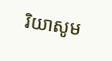រិយាសូម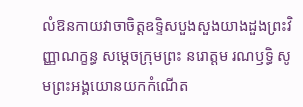លំឱនកាយវាចាចិត្ដឧទ្ទិសបួងសួងយាងដួងព្រះវិញ្ញាណក្ខន្ធ សម្តេចក្រុមព្រះ នរោត្តម រណឫទ្ធិ សូមព្រះអង្គយោនយកកំណើត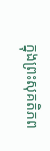ក្នុងព្រះសុគតិភព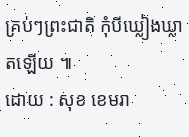គ្រប់ៗព្រះជាតិ កុំបីឃ្លៀងឃ្លាតឡើយ ៕
ដោយ : សុខ ខេមរា